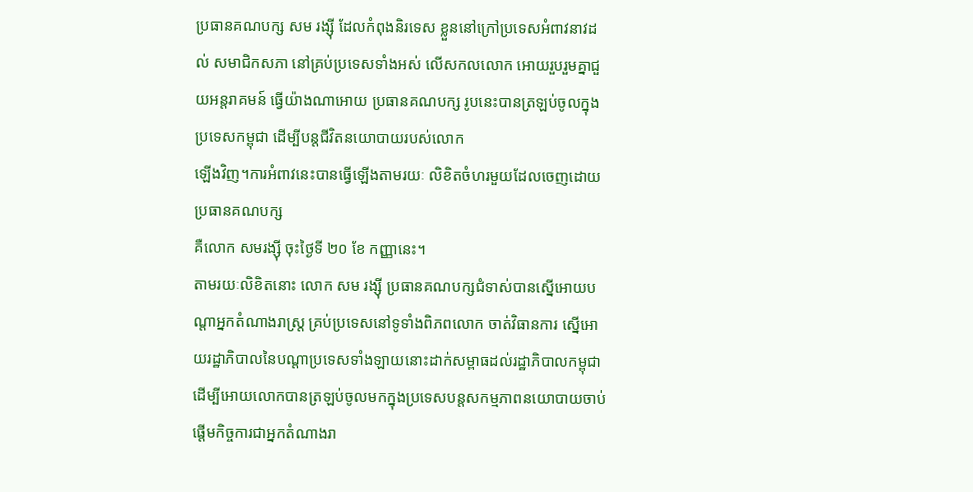ប្រធានគណបក្ស សម រង្ស៊ី ដែលកំពុងនិរទេស ខ្លួននៅក្រៅប្រទេសអំពាវនាវដល់ សមាជិកសភា នៅគ្រប់ប្រទេសទាំងអស់ លើសកលលោក អោយរួបរួមគ្នាជួយអន្តរាគមន៍ ធ្វើយ៉ាងណាអោយ ប្រធានគណបក្ស រូបនេះបានត្រឡប់ចូលក្នុងប្រទេសកម្ពុជា ដើម្បីបន្តជីវិតនយោបាយរបស់លោក
ឡើងវិញ។ការអំពាវនេះបានធ្វើឡើងតាមរយៈ លិខិតចំហរមួយដែលចេញដោយ ប្រធានគណបក្ស
គឺលោក សមរង្ស៊ី ចុះថ្ងៃទី ២០ ខែ កញ្ញានេះ។
តាមរយៈលិខិតនោះ លោក សម រង្ស៊ី ប្រធានគណបក្សជំទាស់បានស្នើអោយបណ្តាអ្នកតំណាងរាស្រ្ត គ្រប់ប្រទេសនៅទូទាំងពិភពលោក ចាត់វិធានការ ស្នើអោយរដ្ឋាភិបាលនៃបណ្តាប្រទេសទាំងឡាយនោះដាក់សម្ពាធដល់រដ្ឋាភិបាលកម្ពុជា ដើម្បីអោយលោកបានត្រឡប់ចូលមកក្នុងប្រទេសបន្តសកម្មភាពនយោបាយចាប់ផ្តើមកិច្ចការជាអ្នកតំណាងរា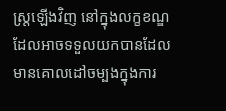ស្រ្តឡើងវិញ នៅក្នុងលក្ខខណ្ឌដែលអាចទទួលយកបានដែលមានគោលដៅចម្បងក្នុងការ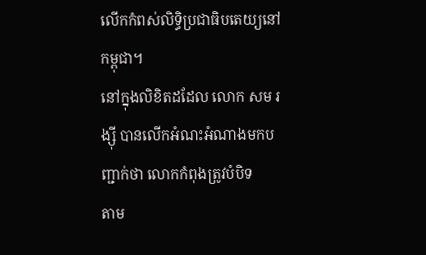លើកកំពស់លិទ្ធិប្រជាធិបតេយ្យនៅកម្ពុជា។
នៅក្នុងលិខិតដដែល លោក សម រង្ស៊ី បានលើកអំណះអំណាងមកបញ្ជាក់ថា លោកកំពុងត្រូវបំបិទ
តាម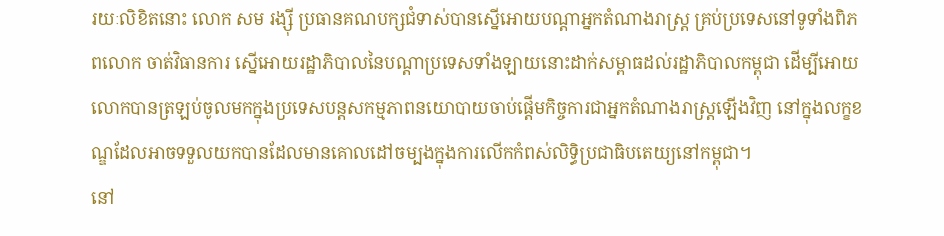រយៈលិខិតនោះ លោក សម រង្ស៊ី ប្រធានគណបក្សជំទាស់បានស្នើអោយបណ្តាអ្នកតំណាងរាស្រ្ត គ្រប់ប្រទេសនៅទូទាំងពិភពលោក ចាត់វិធានការ ស្នើអោយរដ្ឋាភិបាលនៃបណ្តាប្រទេសទាំងឡាយនោះដាក់សម្ពាធដល់រដ្ឋាភិបាលកម្ពុជា ដើម្បីអោយលោកបានត្រឡប់ចូលមកក្នុងប្រទេសបន្តសកម្មភាពនយោបាយចាប់ផ្តើមកិច្ចការជាអ្នកតំណាងរាស្រ្តឡើងវិញ នៅក្នុងលក្ខខណ្ឌដែលអាចទទួលយកបានដែលមានគោលដៅចម្បងក្នុងការលើកកំពស់លិទ្ធិប្រជាធិបតេយ្យនៅកម្ពុជា។
នៅ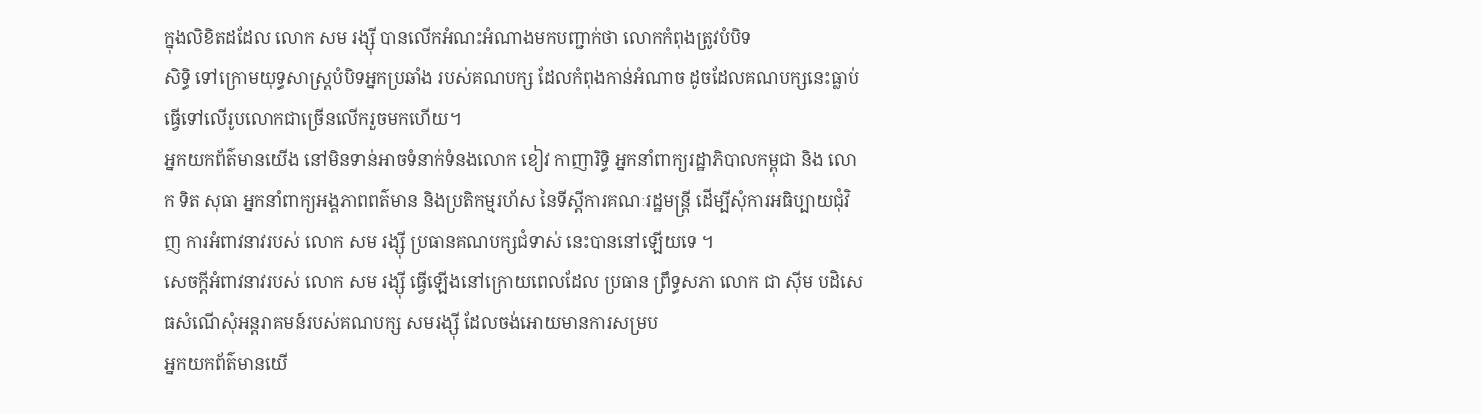ក្នុងលិខិតដដែល លោក សម រង្ស៊ី បានលើកអំណះអំណាងមកបញ្ជាក់ថា លោកកំពុងត្រូវបំបិទ
សិទ្ធិ ទៅក្រោមយុទ្ធសាស្រ្តបំបិទអ្នកប្រឆាំង របស់គណបក្ស ដែលកំពុងកាន់អំណាច ដូចដែលគណបក្សនេះធ្លាប់ធ្វើទៅលើរូបលោកជាច្រើនលើករួចមកហើយ។
អ្នកយកព័ត៌មានយើង នៅមិនទាន់អាចទំនាក់ទំនងលោក ខៀវ កាញារិទ្ធិ អ្នកនាំពាក្យរដ្ឋាភិបាលកម្ពុជា និង លោក ទិត សុធា អ្នកនាំពាក្យអង្គភាពពត៌មាន និងប្រតិកម្មរហ័ស នៃទីស្តីការគណៈរដ្ឋមន្រ្តី ដើម្បីសុំការអធិប្បាយជុំវិញ ការអំពាវនាវរបស់ លោក សម រង្ស៊ី ប្រធានគណបក្សជំទាស់ នេះបាននៅឡើយទេ ។
សេចក្តីអំពាវនាវរបស់ លោក សម រង្ស៊ី ធ្វើឡើងនៅក្រោយពេលដែល ប្រធាន ព្រឹទ្ធសភា លោក ជា ស៊ីម បដិសេធសំណើសុំអន្តរាគមន៍របស់គណបក្ស សមរង្ស៊ី ដែលចង់អោយមានការសម្រប
អ្នកយកព័ត៌មានយើ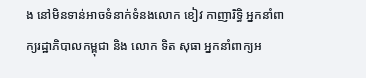ង នៅមិនទាន់អាចទំនាក់ទំនងលោក ខៀវ កាញារិទ្ធិ អ្នកនាំពាក្យរដ្ឋាភិបាលកម្ពុជា និង លោក ទិត សុធា អ្នកនាំពាក្យអ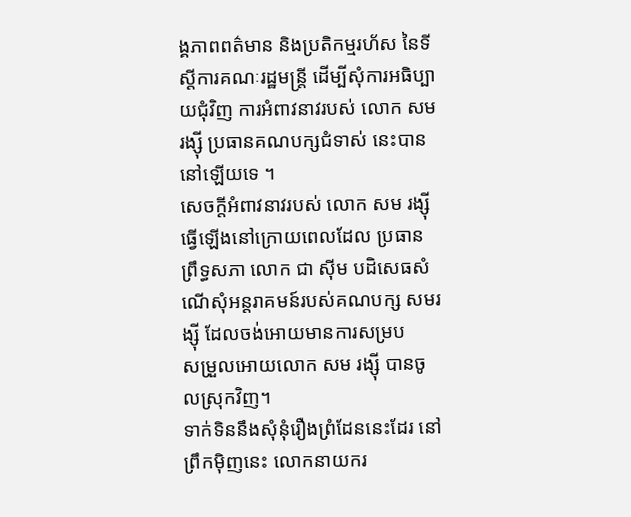ង្គភាពពត៌មាន និងប្រតិកម្មរហ័ស នៃទីស្តីការគណៈរដ្ឋមន្រ្តី ដើម្បីសុំការអធិប្បាយជុំវិញ ការអំពាវនាវរបស់ លោក សម រង្ស៊ី ប្រធានគណបក្សជំទាស់ នេះបាននៅឡើយទេ ។
សេចក្តីអំពាវនាវរបស់ លោក សម រង្ស៊ី ធ្វើឡើងនៅក្រោយពេលដែល ប្រធាន ព្រឹទ្ធសភា លោក ជា ស៊ីម បដិសេធសំណើសុំអន្តរាគមន៍របស់គណបក្ស សមរង្ស៊ី ដែលចង់អោយមានការសម្រប
សម្រួលអោយលោក សម រង្ស៊ី បានចូលស្រុកវិញ។
ទាក់ទិននឹងសុំនុំរឿងព្រំដែននេះដែរ នៅព្រឹកម៉ិញនេះ លោកនាយករ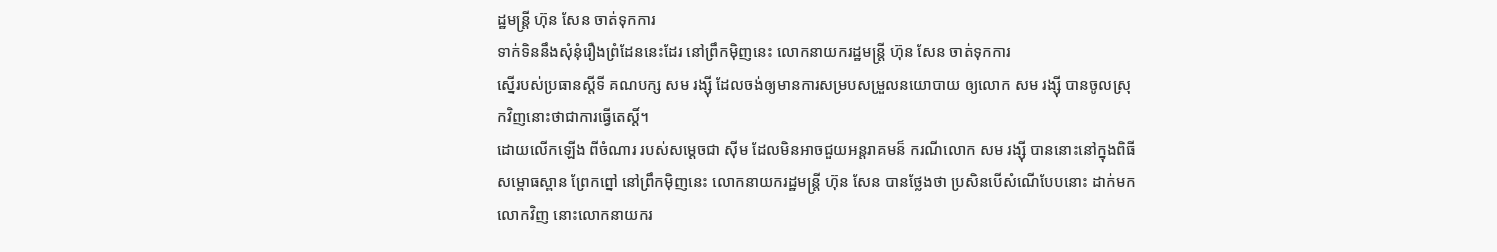ដ្ឋមន្រ្តី ហ៊ុន សែន ចាត់ទុកការ
ទាក់ទិននឹងសុំនុំរឿងព្រំដែននេះដែរ នៅព្រឹកម៉ិញនេះ លោកនាយករដ្ឋមន្រ្តី ហ៊ុន សែន ចាត់ទុកការ
ស្នើរបស់ប្រធានស្តីទី គណបក្ស សម រង្ស៊ី ដែលចង់ឲ្យមានការសម្របសម្រួលនយោបាយ ឲ្យលោក សម រង្ស៊ី បានចូលស្រុកវិញនោះថាជាការធ្វើតេស្តិ៍។
ដោយលើកឡើង ពីចំណារ របស់សម្តេចជា ស៊ីម ដែលមិនអាចជួយអន្តរាគមន៏ ករណីលោក សម រង្ស៊ី បាននោះនៅក្នុងពិធីសម្ពោធស្ពាន ព្រែកព្នៅ នៅព្រឹកម៉ិញនេះ លោកនាយករដ្ឋមន្រ្តី ហ៊ុន សែន បានថ្លែងថា ប្រសិនបើសំណើបែបនោះ ដាក់មកលោកវិញ នោះលោកនាយករ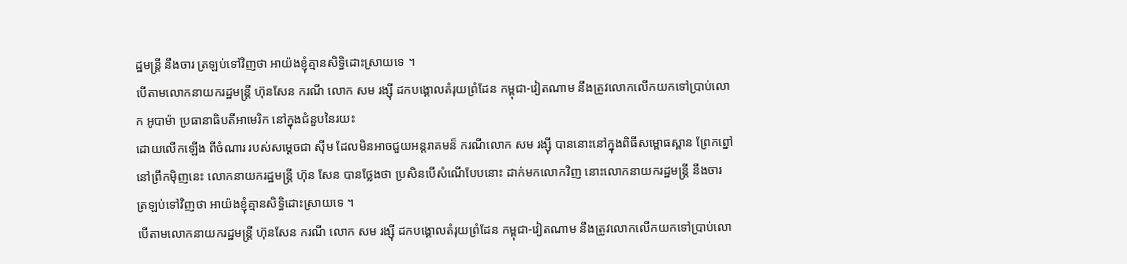ដ្ឋមន្រ្តី នឹងចារ ត្រឡប់ទៅវិញថា អាយ៉ងខ្ញុំគ្មានសិទ្ធិដោះស្រាយទេ ។
បើតាមលោកនាយករដ្ឋមន្រ្តី ហ៊ុនសែន ករណី លោក សម រង្ស៊ី ដកបង្គោលតំរុយព្រំដែន កម្ពុជា-វៀតណាម នឹងត្រូវលោកលើកយកទៅប្រាប់លោក អូបាម៉ា ប្រធានាធិបតីអាមេរិក នៅក្នុងជំនួបនៃរយះ
ដោយលើកឡើង ពីចំណារ របស់សម្តេចជា ស៊ីម ដែលមិនអាចជួយអន្តរាគមន៏ ករណីលោក សម រង្ស៊ី បាននោះនៅក្នុងពិធីសម្ពោធស្ពាន ព្រែកព្នៅ នៅព្រឹកម៉ិញនេះ លោកនាយករដ្ឋមន្រ្តី ហ៊ុន សែន បានថ្លែងថា ប្រសិនបើសំណើបែបនោះ ដាក់មកលោកវិញ នោះលោកនាយករដ្ឋមន្រ្តី នឹងចារ ត្រឡប់ទៅវិញថា អាយ៉ងខ្ញុំគ្មានសិទ្ធិដោះស្រាយទេ ។
បើតាមលោកនាយករដ្ឋមន្រ្តី ហ៊ុនសែន ករណី លោក សម រង្ស៊ី ដកបង្គោលតំរុយព្រំដែន កម្ពុជា-វៀតណាម នឹងត្រូវលោកលើកយកទៅប្រាប់លោ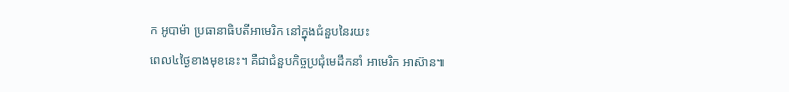ក អូបាម៉ា ប្រធានាធិបតីអាមេរិក នៅក្នុងជំនួបនៃរយះ
ពេល៤ថ្ងៃខាងមុខនេះ។ គឺជាជំនួបកិច្ចប្រជុំមេដឹកនាំ អាមេរិក អាស៊ាន៕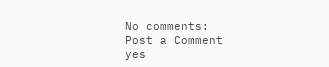No comments:
Post a Comment
yes